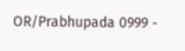OR/Prabhupada 0999 -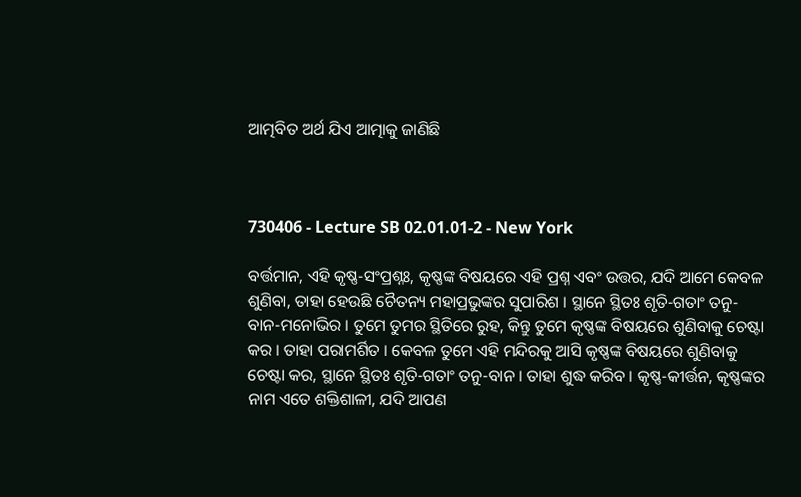ଆତ୍ମବିତ ଅର୍ଥ ଯିଏ ଆତ୍ମାକୁ ଜାଣିଛି



730406 - Lecture SB 02.01.01-2 - New York

ବର୍ତ୍ତମାନ, ଏହି କୃଷ୍ଣ-ସଂପ୍ରଶ୍ନଃ, କୃଷ୍ଣଙ୍କ ବିଷୟରେ ଏହି ପ୍ରଶ୍ନ ଏବଂ ଉତ୍ତର, ଯଦି ଆମେ କେବଳ ଶୁଣିବା, ତାହା ହେଉଛି ଚୈତନ୍ୟ ମହାପ୍ରଭୁଙ୍କର ସୁପାରିଶ । ସ୍ଥାନେ ସ୍ଥିତଃ ଶୃତି-ଗତାଂ ତନୁ-ବାନ-ମନୋଭିର । ତୁମେ ତୁମର ସ୍ଥିତିରେ ରୁହ, କିନ୍ତୁ ତୁମେ କୃଷ୍ଣଙ୍କ ବିଷୟରେ ଶୁଣିବାକୁ ଚେଷ୍ଟା କର । ତାହା ପରାମର୍ଶିତ । କେବଳ ତୁମେ ଏହି ମନ୍ଦିରକୁ ଆସି କୃଷ୍ଣଙ୍କ ବିଷୟରେ ଶୁଣିବାକୁ ଚେଷ୍ଟା କର, ସ୍ଥାନେ ସ୍ଥିତଃ ଶୃତି-ଗତାଂ ତନୁ-ବାନ । ତାହା ଶୁଦ୍ଧ କରିବ । କୃଷ୍ଣ-କୀର୍ତ୍ତନ, କୃଷ୍ଣଙ୍କର ନାମ ଏତେ ଶକ୍ତିଶାଳୀ, ଯଦି ଆପଣ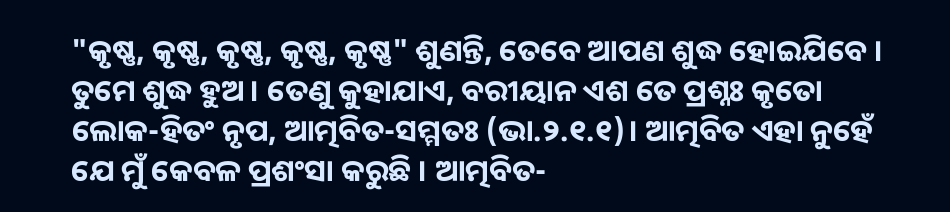"କୃଷ୍ଣ, କୃଷ୍ଣ, କୃଷ୍ଣ, କୃଷ୍ଣ, କୃଷ୍ଣ" ଶୁଣନ୍ତି, ତେବେ ଆପଣ ଶୁଦ୍ଧ ହୋଇଯିବେ । ତୁମେ ଶୁଦ୍ଧ ହୁଅ । ତେଣୁ କୁହାଯାଏ, ବରୀୟାନ ଏଶ ତେ ପ୍ରଶ୍ନଃ କୃତୋ ଲୋକ-ହିତଂ ନୃପ, ଆତ୍ମବିତ-ସମ୍ମତଃ (ଭା.୨.୧.୧)। ଆତ୍ମବିତ ଏହା ନୁହେଁ ଯେ ମୁଁ କେବଳ ପ୍ରଶଂସା କରୁଛି । ଆତ୍ମବିତ-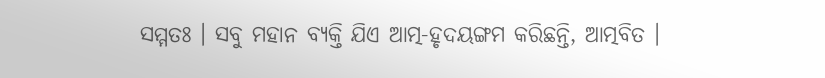ସମ୍ମତଃ । ସବୁ ମହାନ ବ୍ୟକ୍ତି ଯିଏ ଆତ୍ମ-ହୃଦୟଙ୍ଗମ କରିଛନ୍ତି, ଆତ୍ମବିତ ।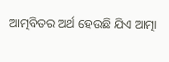ଆତ୍ମବିତର ଅର୍ଥ ହେଉଛି ଯିଏ ଆତ୍ମା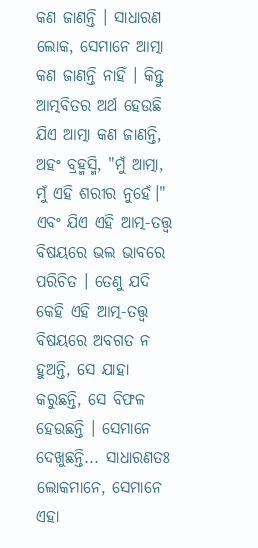କଣ ଜାଣନ୍ତି । ସାଧାରଣ ଲୋକ, ସେମାନେ ଆତ୍ମା କଣ ଜାଣନ୍ତି ନାହିଁ । କିନ୍ତୁ ଆତ୍ମବିତର ଅର୍ଥ ହେଉଛି ଯିଏ ଆତ୍ମା କଣ ଜାଣନ୍ତି, ଅହଂ ବ୍ରହ୍ମସ୍ମି, "ମୁଁ ଆତ୍ମା, ମୁଁ ଏହି ଶରୀର ନୁହେଁ।" ଏବଂ ଯିଏ ଏହି ଆତ୍ମ-ତତ୍ତ୍ୱ ବିଷୟରେ ଭଲ ଭାବରେ ପରିଚିତ । ତେଣୁ ଯଦି କେହି ଏହି ଆତ୍ମ-ତତ୍ତ୍ୱ ବିଷୟରେ ଅବଗତ ନ ହୁଅନ୍ତି, ସେ ଯାହା କରୁଛନ୍ତି, ସେ ବିଫଳ ହେଉଛନ୍ତି । ସେମାନେ ଦେଖୁଛନ୍ତି... ସାଧାରଣତଃ ଲୋକମାନେ, ସେମାନେ ଏହା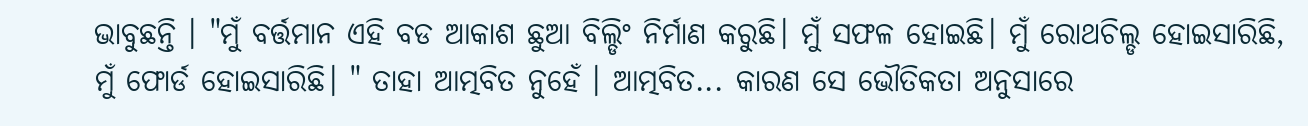ଭାବୁଛନ୍ତି । "ମୁଁ ବର୍ତ୍ତମାନ ଏହି ବଡ ଆକାଶ ଛୁଆ ବିଲ୍ଡିଂ ନିର୍ମାଣ କରୁଛି। ମୁଁ ସଫଳ ହୋଇଛି। ମୁଁ ରୋଥଚିଲ୍ଡ ହୋଇସାରିଛି, ମୁଁ ଫୋର୍ଡ ହୋଇସାରିଛି। " ତାହା ଆତ୍ମବିତ ନୁହେଁ । ଆତ୍ମବିତ... କାରଣ ସେ ଭୌତିକତା ଅନୁସାରେ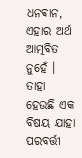ଧନଵାନ, ଏହାର ଅର୍ଥ ଆତ୍ମବିତ ନୁହେଁ । ତାହା ହେଉଛି ଏକ ବିଷୟ ଯାହା ପରବର୍ତ୍ତୀ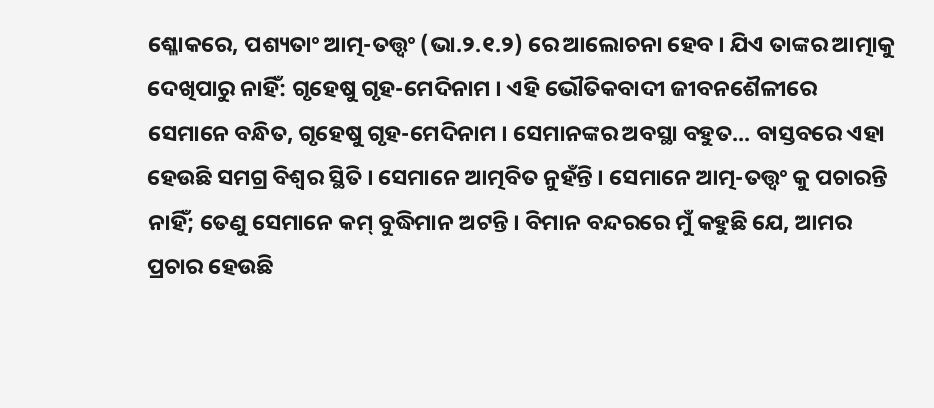ଶ୍ଳୋକରେ, ପଶ୍ୟତାଂ ଆତ୍ମ-ତତ୍ତ୍ୱଂ (ଭା.୨.୧.୨) ରେ ଆଲୋଚନା ହେବ । ଯିଏ ତାଙ୍କର ଆତ୍ମାକୁ ଦେଖିପାରୁ ନାହିଁ: ଗୃହେଷୁ ଗୃହ-ମେଦିନାମ । ଏହି ଭୌତିକବାଦୀ ଜୀବନଶୈଳୀରେ ସେମାନେ ବନ୍ଧିତ, ଗୃହେଷୁ ଗୃହ-ମେଦିନାମ । ସେମାନଙ୍କର ଅବସ୍ଥା ବହୁତ... ବାସ୍ତବରେ ଏହା ହେଉଛି ସମଗ୍ର ବିଶ୍ୱର ସ୍ଥିତି । ସେମାନେ ଆତ୍ମବିତ ନୁହଁନ୍ତି । ସେମାନେ ଆତ୍ମ-ତତ୍ତ୍ୱଂ କୁ ପଚାରନ୍ତି ନାହିଁ; ତେଣୁ ସେମାନେ କମ୍ ବୁଦ୍ଧିମାନ ଅଟନ୍ତି । ବିମାନ ବନ୍ଦରରେ ମୁଁ କହୁଛି ଯେ, ଆମର ପ୍ରଚାର ହେଉଛି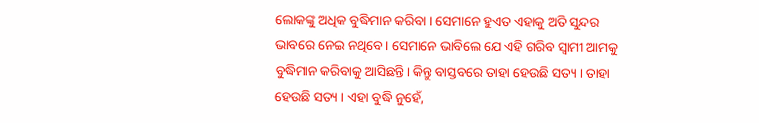ଲୋକଙ୍କୁ ଅଧିକ ବୁଦ୍ଧିମାନ କରିବା । ସେମାନେ ହୁଏତ ଏହାକୁ ଅତି ସୁନ୍ଦର ଭାବରେ ନେଇ ନଥିବେ । ସେମାନେ ଭାବିଲେ ଯେ ଏହି ଗରିବ ସ୍ଵାମୀ ଆମକୁ ବୁଦ୍ଧିମାନ କରିବାକୁ ଆସିଛନ୍ତି। କିନ୍ତୁ ବାସ୍ତବରେ ତାହା ହେଉଛି ସତ୍ୟ । ତାହା ହେଉଛି ସତ୍ୟ । ଏହା ବୁଦ୍ଧି ନୁହେଁ,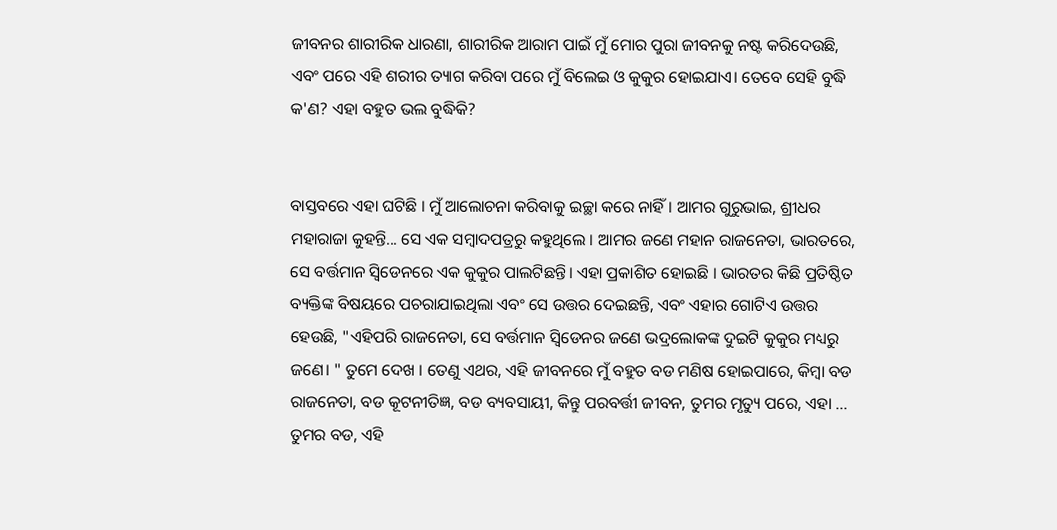ଜୀବନର ଶାରୀରିକ ଧାରଣା, ଶାରୀରିକ ଆରାମ ପାଇଁ ମୁଁ ମୋର ପୁରା ଜୀବନକୁ ନଷ୍ଟ କରିଦେଉଛି, ଏବଂ ପରେ ଏହି ଶରୀର ତ୍ୟାଗ କରିବା ପରେ ମୁଁ ବିଲେଇ ଓ କୁକୁର ହୋଇଯାଏ। ତେବେ ସେହି ବୁଦ୍ଧି କ'ଣ? ଏହା ବହୁତ ଭଲ ବୁଦ୍ଧିକି?


ବାସ୍ତବରେ ଏହା ଘଟିଛି । ମୁଁ ଆଲୋଚନା କରିବାକୁ ଇଚ୍ଛା କରେ ନାହିଁ । ଆମର ଗୁରୁଭାଇ, ଶ୍ରୀଧର ମହାରାଜା କୁହନ୍ତି... ସେ ଏକ ସମ୍ବାଦପତ୍ରରୁ କହୁଥିଲେ । ଆମର ଜଣେ ମହାନ ରାଜନେତା, ଭାରତରେ, ସେ ବର୍ତ୍ତମାନ ସ୍ୱିଡେନରେ ଏକ କୁକୁର ପାଲଟିଛନ୍ତି। ଏହା ପ୍ରକାଶିତ ହୋଇଛି । ଭାରତର କିଛି ପ୍ରତିଷ୍ଠିତ ବ୍ୟକ୍ତିଙ୍କ ବିଷୟରେ ପଚରାଯାଇଥିଲା ଏବଂ ସେ ଉତ୍ତର ଦେଇଛନ୍ତି, ଏବଂ ଏହାର ଗୋଟିଏ ଉତ୍ତର ହେଉଛି, "ଏହିପରି ରାଜନେତା, ସେ ବର୍ତ୍ତମାନ ସ୍ୱିଡେନର ଜଣେ ଭଦ୍ରଲୋକଙ୍କ ଦୁଇଟି କୁକୁର ମଧ୍ୟରୁ ଜଣେ। " ତୁମେ ଦେଖ । ତେଣୁ ଏଥର, ଏହି ଜୀବନରେ ମୁଁ ବହୁତ ବଡ ମଣିଷ ହୋଇପାରେ, କିମ୍ବା ବଡ ରାଜନେତା, ବଡ କୂଟନୀତିଜ୍ଞ, ବଡ ବ୍ୟବସାୟୀ, କିନ୍ତୁ ପରବର୍ତ୍ତୀ ଜୀବନ, ତୁମର ମୃତ୍ୟୁ ପରେ, ଏହା ... ତୁମର ବଡ, ଏହି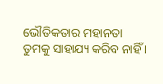ଭୌତିକତାର ମହାନତା ତୁମକୁ ସାହାଯ୍ୟ କରିବ ନାହିଁ ।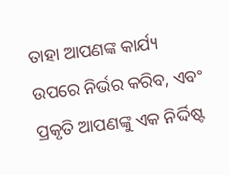ତାହା ଆପଣଙ୍କ କାର୍ଯ୍ୟ ଉପରେ ନିର୍ଭର କରିବ, ଏବଂ ପ୍ରକୃତି ଆପଣଙ୍କୁ ଏକ ନିର୍ଦ୍ଦିଷ୍ଟ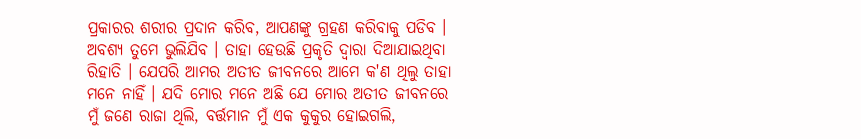ପ୍ରକାରର ଶରୀର ପ୍ରଦାନ କରିବ, ଆପଣଙ୍କୁ ଗ୍ରହଣ କରିବାକୁ ପଡିବ । ଅବଶ୍ୟ ତୁମେ ଭୁଲିଯିବ । ତାହା ହେଉଛି ପ୍ରକୃତି ଦ୍ୱାରା ଦିଆଯାଇଥିବା ରିହାତି । ଯେପରି ଆମର ଅତୀତ ଜୀବନରେ ଆମେ କ'ଣ ଥିଲୁ ତାହା ମନେ ନାହିଁ । ଯଦି ମୋର ମନେ ଅଛି ଯେ ମୋର ଅତୀତ ଜୀବନରେ ମୁଁ ଜଣେ ରାଜା ଥିଲି, ବର୍ତ୍ତମାନ ମୁଁ ଏକ କୁକୁର ହୋଇଗଲି,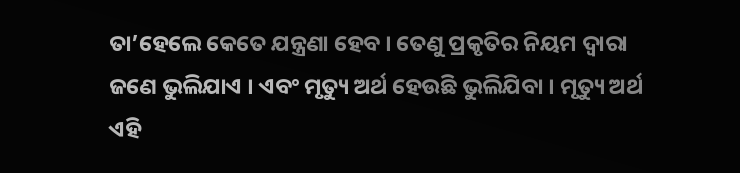ତା’ହେଲେ କେତେ ଯନ୍ତ୍ରଣା ହେବ । ତେଣୁ ପ୍ରକୃତିର ନିୟମ ଦ୍ୱାରା ଜଣେ ଭୁଲିଯାଏ । ଏବଂ ମୃତ୍ୟୁ ଅର୍ଥ ହେଉଛି ଭୁଲିଯିବା । ମୃତ୍ୟୁ ଅର୍ଥ ଏହି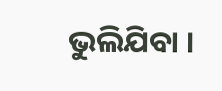ଭୁଲିଯିବା ।